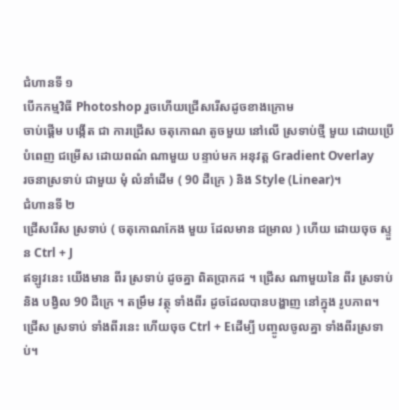ជំហានទី ១
បើកកម្មវិធី Photoshop រួចហើយជ្រើសរើសដូចខាងក្រោម
ចាប់ផ្តើម បង្កើត ជា ការជ្រើស ចតុកោណ តូចមួយ នៅលើ ស្រទាប់ថ្មី មួយ ដោយប្រើ
បំពេញ ជម្រើស ដោយពណ៌ ណាមួយ បន្ទាប់មក អនុវត្ត Gradient Overlay
រចនាស្រទាប់ ជាមួយ មុំ លំនាំដើម ( 90 ដឺក្រេ ) និង Style (Linear)។
ជំហានទី ២
ជ្រើសរើស ស្រទាប់ ( ចតុកោណកែង មួយ ដែលមាន ជម្រាល ) ហើយ ដោយចុច ស្ទួន Ctrl + J
ឥឡូវនេះ យើងមាន ពីរ ស្រទាប់ ដូចគ្នា ពិតប្រាកដ ។ ជ្រើស ណាមួយនៃ ពីរ ស្រទាប់និង បង្វិល 90 ដឺក្រេ ។ តម្រឹម វត្ថុ ទាំងពីរ ដូចដែលបានបង្ហាញ នៅក្នុង រូបភាព។ ជ្រើស ស្រទាប់ ទាំងពីរនេះ ហើយចុច Ctrl + Eដើម្បី បញ្ចូលចូលគ្នា ទាំងពីរស្រទាប់។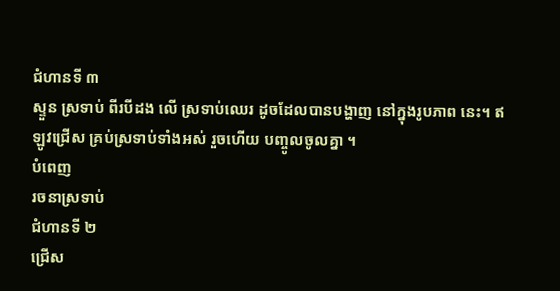ជំហានទី ៣
ស្ទួន ស្រទាប់ ពីរបីដង លើ ស្រទាប់ឈេរ ដូចដែលបានបង្ហាញ នៅក្នុងរូបភាព នេះ។ ឥឡូវជ្រើស គ្រប់ស្រទាប់ទាំងអស់ រួចហើយ បញ្ចូលចូលគ្នា ។
បំពេញ
រចនាស្រទាប់
ជំហានទី ២
ជ្រើស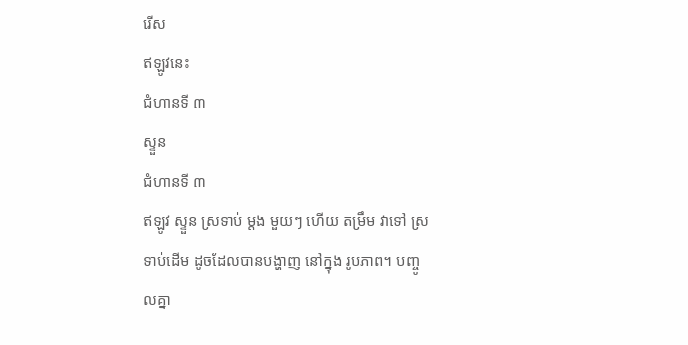រើស
ឥឡូវនេះ
ជំហានទី ៣
ស្ទួន
ជំហានទី ៣
ឥឡូវ ស្ទួន ស្រទាប់ ម្តង មួយៗ ហើយ តម្រឹម វាទៅ ស្រទាប់ដើម ដូចដែលបានបង្ហាញ នៅក្នុង រូបភាព។ បញ្ចូលគ្នា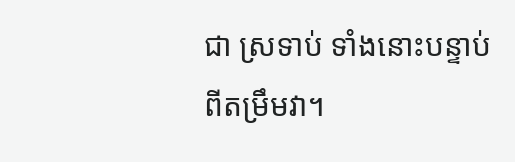ជា ស្រទាប់ ទាំងនោះបន្ទាប់ពីតម្រឹមវា។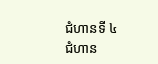ជំហានទី ៤
ជំហាន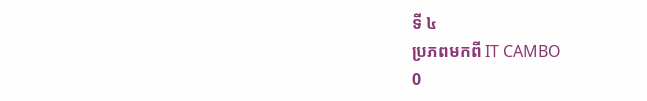ទី ៤
ប្រភពមកពី IT CAMBO
0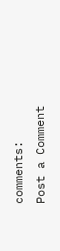comments:
Post a Comment